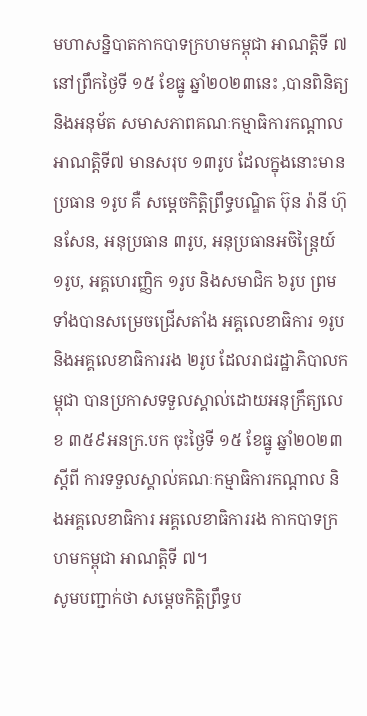មហាសន្និបាតកាកបាទក្រហមកម្ពុជា អាណត្តិទី ៧ នៅព្រឹកថ្ងៃទី ១៥ ខែធ្នូ ឆ្នាំ២០២៣នេះ ,បានពិនិត្យ និងអនុម័ត សមាសភាពគណៈកម្មាធិការកណ្តាល អាណត្តិទី៧ មានសរុប ១៣រូប ដែលក្នុងនោះមាន ប្រធាន ១រូប គឺ សម្តេចកិត្តិព្រឹទ្ធបណ្ឌិត ប៊ុន រ៉ានី ហ៊ុនសែន, អនុប្រធាន ៣រូប, អនុប្រធានអចិន្ត្រៃយ៍ ១រូប, អគ្គហេរញ្ញិក ១រូប និងសមាជិក ៦រូប ព្រមទាំងបានសម្រេចជ្រើសតាំង អគ្គលេខាធិការ ១រូប និងអគ្គលេខាធិការរង ២រូប ដែលរាជរដ្ឋាភិបាលកម្ពុជា បានប្រកាសទទួលស្គាល់ដោយអនុក្រឹត្យលេខ ៣៥៩អនក្រ.បក ចុះថ្ងៃទី ១៥ ខែធ្នូ ឆ្នាំ២០២៣ ស្តីពី ការទទួលស្គាល់គណៈកម្មាធិការកណ្តាល និងអគ្គលេខាធិការ អគ្គលេខាធិការរង កាកបាទក្រហមកម្ពុជា អាណត្តិទី ៧។
សូមបញ្ជាក់ថា សម្តេចកិត្តិព្រឹទ្ធប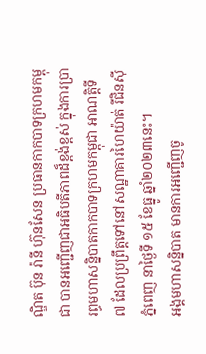ណ្ឌិត ប៊ុន រ៉ានី ហ៊ុនសែន ប្រធានកាកបាទក្រហមកម្ពុជា បានអញ្ជើញជាអធិបតីភាពដ៏ខ្ពង់ខ្ពស់ ក្នុងការប្រារព្ធមហាសន្និបាតកាកបាទក្រហមកម្ពុជា អាណត្តិទី ៧ ដែលប្រព្រឹត្តទៅនៅសណ្ឋាគារហៃយ៉ាត់ រីជិនស៊ី ភ្នំពេញ នាថ្ងៃទី ១៥ ខែធ្នូ ឆ្នាំ២០២៣នេះ។
អង្គមហាសន្និបាត មានការអញ្ជើញចូ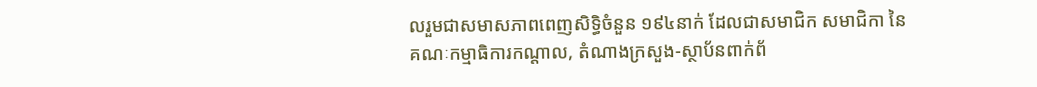លរួមជាសមាសភាពពេញសិទ្ធិចំនួន ១៩៤នាក់ ដែលជាសមាជិក សមាជិកា នៃគណៈកម្មាធិការកណ្តាល, តំណាងក្រសួង-ស្ថាប័នពាក់ព័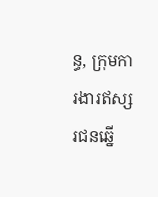ន្ធ, ក្រុមការងារឥស្សរជនឆ្នើ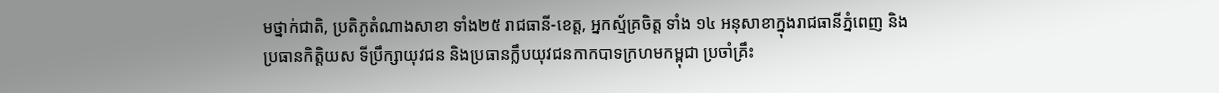មថ្នាក់ជាតិ, ប្រតិភូតំណាងសាខា ទាំង២៥ រាជធានី-ខេត្ត, អ្នកស្ម័គ្រចិត្ត ទាំង ១៤ អនុសាខាក្នុងរាជធានីភ្នំពេញ និងប្រធានកិត្តិយស ទីប្រឹក្សាយុវជន និងប្រធានក្លឹបយុវជនកាកបាទក្រហមកម្ពុជា ប្រចាំគ្រឹះ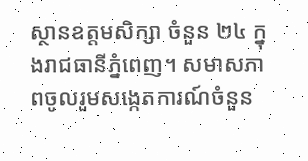ស្ថានឧត្តមសិក្សា ចំនួន ២៤ ក្នុងរាជធានីភ្នំពេញ។ សមាសភាពចូលរួមសង្កេតការណ៍ចំនួន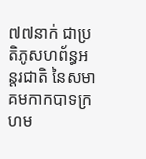៧៧នាក់ ជាប្រតិភូសហព័ន្ធអន្តរជាតិ នៃសមាគមកាកបាទក្រហម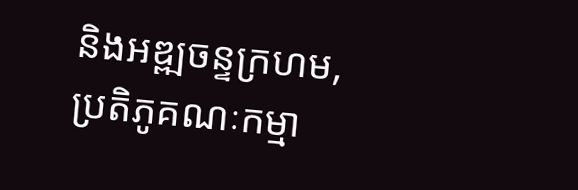និងអឌ្ឍចន្ទក្រហម, ប្រតិភូគណៈកម្មា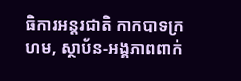ធិការអន្តរជាតិ កាកបាទក្រហម, ស្ថាប័ន-អង្គភាពពាក់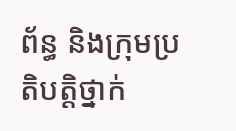ព័ន្ធ និងក្រុមប្រតិបត្តិថ្នាក់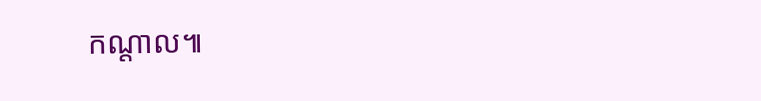កណ្តាល៕